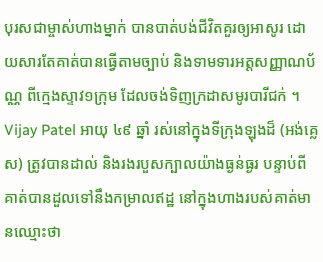បុរសជាម្ចាស់ហាងម្នាក់ បានបាត់បង់ជីវិតគួរឲ្យអាសូរ ដោយសារតែគាត់បានធ្វើតាមច្បាប់ និងទាមទារអត្តសញ្ញាណប័ណ្ណ ពីក្មេងស្ទាវ១ក្រុម ដែលចង់ទិញក្រដាសមូរបារីជក់ ។ Vijay Patel អាយុ ៤៩ ឆ្នាំ រស់នៅក្នុងទីក្រុងឡុងដ៏ (អង់គ្លេស) ត្រូវបានដាល់ និងរងរបួសក្បាលយ៉ាងធ្ងន់ធ្ងរ បន្ទាប់ពីគាត់បានដួលទៅនឹងកម្រាលឥដ្ឋ នៅក្នុងហាងរបស់គាត់មានឈ្មោះថា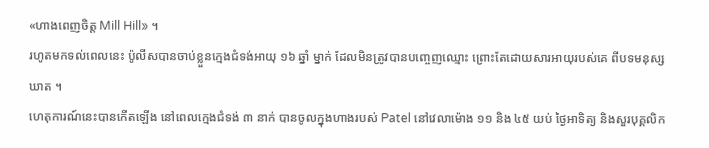«ហាងពេញចិត្ត Mill Hill» ។
រហូតមកទល់ពេលនេះ ប៉ូលីសបានចាប់ខ្លួនក្មេងជំទង់អាយុ ១៦ ឆ្នាំ ម្នាក់ ដែលមិនត្រូវបានបញ្ចេញឈ្មោះ ព្រោះតែដោយសារអាយុរបស់គេ ពីបទមនុស្សឃាត ។
ហេតុការណ៍នេះបានកើតឡើង នៅពេលក្មេងជំទង់ ៣ នាក់ បានចូលក្នុងហាងរបស់ Patel នៅវេលាម៉ោង ១១ និង ៤៥ យប់ ថ្ងៃអាទិត្យ និងសួរបុគ្គលិក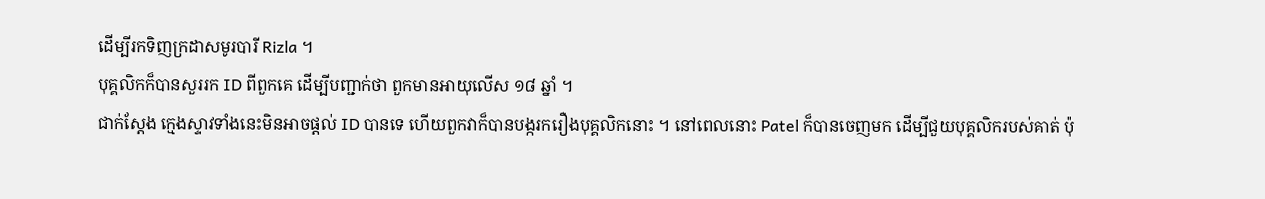ដើម្បីរកទិញក្រដាសមូរបារី Rizla ។
បុគ្គលិកក៏បានសួររក ID ពីពួកគេ ដើម្បីបញ្ជាក់ថា ពួកមានអាយុលើស ១៨ ឆ្នាំ ។
ជាក់ស្តែង ក្មេងស្ទាវទាំងនេះមិនអាចផ្តល់ ID បានទេ ហើយពួកវាក៏បានបង្ករករឿងបុគ្គលិកនោះ ។ នៅពេលនោះ Patel ក៏បានចេញមក ដើម្បីជួយបុគ្គលិករបស់គាត់ ប៉ុ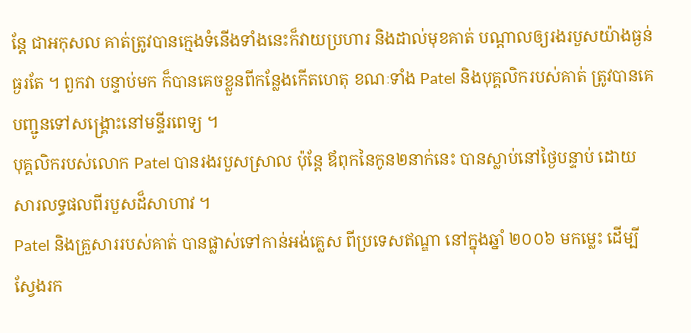ន្តែ ជាអកុសល គាត់ត្រូវបានក្មេងទំនើងទាំងនេះក៏វាយប្រហារ និងដាល់មុខគាត់ បណ្តាលឲ្យរងរបួសយ៉ាងធ្ងន់ធ្ងរតែ ។ ពួកវា បន្ទាប់មក ក៏បានគេចខ្លួនពីកន្លែងកើតហេតុ ខណៈទាំង Patel និងបុគ្គលិករបស់គាត់ ត្រូវបានគេបញ្ជូនទៅសង្គ្រោះនៅមន្ទីរពេទ្យ ។
បុគ្គលិករបស់លោក Patel បានរងរបួសស្រាល ប៉ុន្តែ ឪពុកនៃកូន២នាក់នេះ បានស្លាប់នៅថ្ងៃបន្ទាប់ ដោយសារលទ្ធផលពីរបួសដ៏សាហាវ ។
Patel និងគ្រួសាររបស់គាត់ បានផ្លាស់ទៅកាន់អង់គ្លេស ពីប្រទេសឥណ្ឌា នៅក្នុងឆ្នាំ ២០០៦ មកម្លេះ ដើម្បីស្វែងរក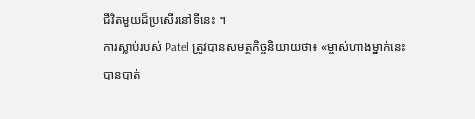ជីវិតមួយដ៏ប្រសើរនៅទីនេះ ។
ការស្លាប់របស់ Patel ត្រូវបានសមត្ថកិច្ចនិយាយថា៖ «ម្ចាស់ហាងម្នាក់នេះ បានបាត់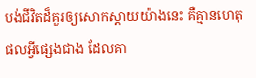បង់ជីវិតដ៏គួរឲ្យសោកស្តាយយ៉ាងនេះ គឺគ្មានហេតុផលអ្វីផ្សេងជាង ដែលគា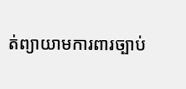ត់ព្យាយាមការពារច្បាប់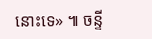នោះទេ» ៕ ចន្ទី